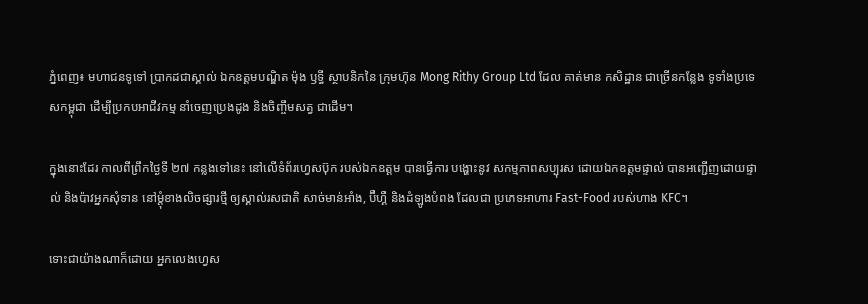ភ្នំពេញ៖ មហាជនទូទៅ ប្រាកដជាស្គាល់ ឯកឧត្ដមបណ្ឌិត ម៉ុង ឫទ្ធី ស្ថាបនិកនៃ ក្រុមហ៊ុន Mong Rithy Group Ltd ដែល គាត់មាន កសិដ្ឋាន ជាច្រើនកន្លែង ទូទាំងប្រទេសកម្ពុជា ដើម្បីប្រកបអាជីវកម្ម នាំចេញប្រេងដូង និងចិញ្ចឹមសត្វ ជាដើម។

ក្នុងនោះដែរ កាលពីព្រឹកថ្ងៃទី ២៧ កន្លងទៅនេះ នៅលើទំព័រហ្វេសប៊ុក របស់ឯកឧត្ដម បានធ្វើការ បង្ហោះនូវ សកម្មភាពសប្បុរស ដោយឯកឧត្ដមផ្ទាល់ បានអញ្ជើញដោយផ្ទាល់ និងប៉ាវអ្នកសុំទាន នៅម្តុំខាងលិចផ្សារថ្មី ឲ្យស្គាល់រសជាតិ សាច់មាន់អាំង, ប៊ឺហ្គឺ និងដំឡូងបំពង ដែលជា ប្រភេទអាហារ Fast-Food របស់ហាង KFC។

ទោះជាយ៉ាងណាក៏ដោយ អ្នកលេងហ្វេស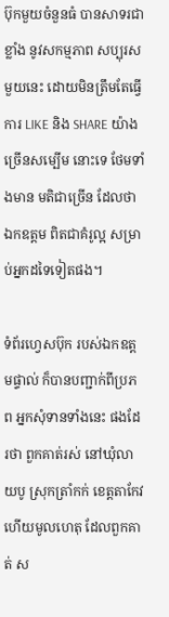ប៊ុកមួយចំនួនធំ បានសាទរជាខ្លាំង នូវសកម្មភាព សប្បុរស មួយនេះ ដោយមិនត្រឹមតែធ្វើការ LIKE និង SHARE យ៉ាងច្រើនសម្បើម នោះទេ ថែមទាំងមាន មតិជាច្រើន ដែលថាឯកឧត្ដម ពិតជាគំរូល្អ សម្រាប់អ្នកដទៃទៀតផង។

ទំព័រហ្វេសប៊ុក របស់ឯកឧត្ដមផ្ទាល់ ក៏បានបញ្ជាក់ពីប្រភព អ្នកសុំទានទាំងនេះ ផងដែរថា ពួកគាត់រស់ នៅឃុំលាយបូ ស្រុកត្រាំកក់ ខេត្តតាកែវ ហើយមូលហេតុ ដែលពួកគាត់ ស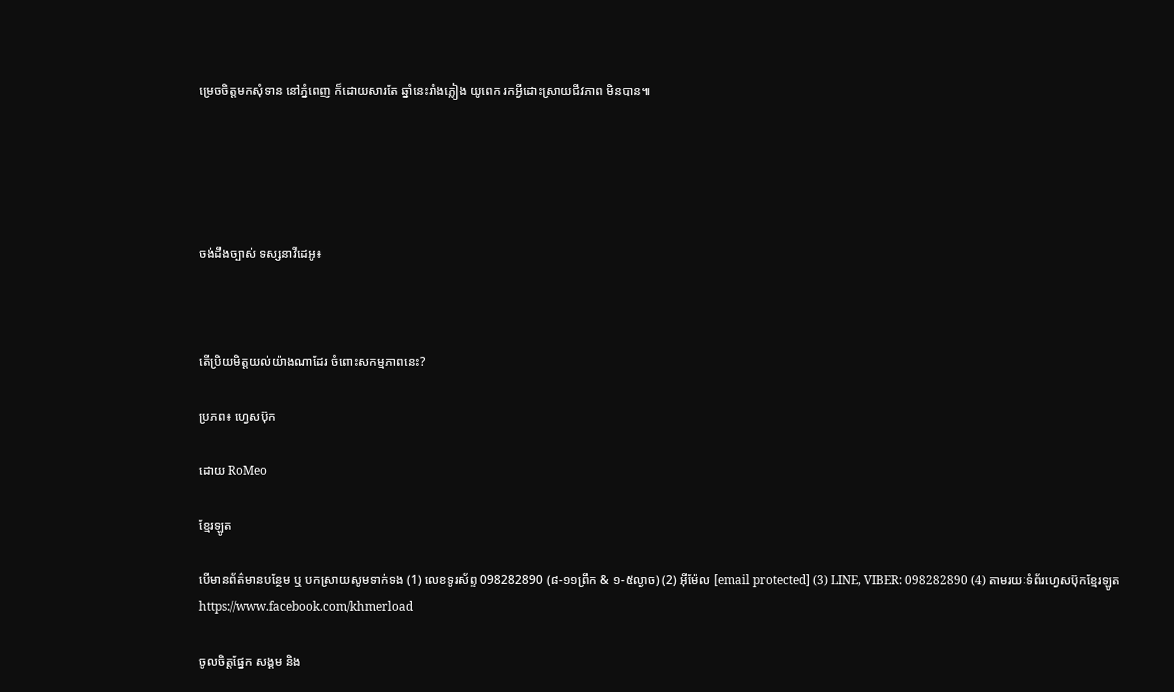ម្រេចចិត្តមកសុំទាន នៅភ្នំពេញ ក៏ដោយសារតែ ឆ្នាំនេះរាំងភ្លៀង យូពេក រកអី្វដោះស្រាយជីវភាព មិនបាន៕





ចង់ដឹងច្បាស់ ទស្សនាវីដេអូ៖



តើប្រិយមិត្តយល់យ៉ាងណាដែរ ចំពោះសកម្មភាពនេះ?

ប្រភព៖ ហ្វេសប៊ុក

ដោយ RoMeo

ខ្មែរឡូត

បើមានព័ត៌មានបន្ថែម ឬ បកស្រាយសូមទាក់ទង (1) លេខទូរស័ព្ទ 098282890 (៨-១១ព្រឹក & ១-៥ល្ងាច) (2) អ៊ីម៉ែល [email protected] (3) LINE, VIBER: 098282890 (4) តាមរយៈទំព័រហ្វេសប៊ុកខ្មែរឡូត https://www.facebook.com/khmerload

ចូលចិត្តផ្នែក សង្គម និង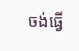ចង់ធ្វើ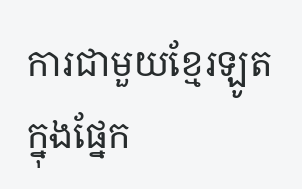ការជាមួយខ្មែរឡូតក្នុងផ្នែក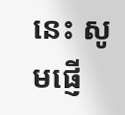នេះ សូមផ្ញើ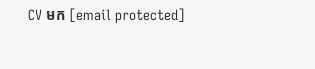CV មក [email protected]